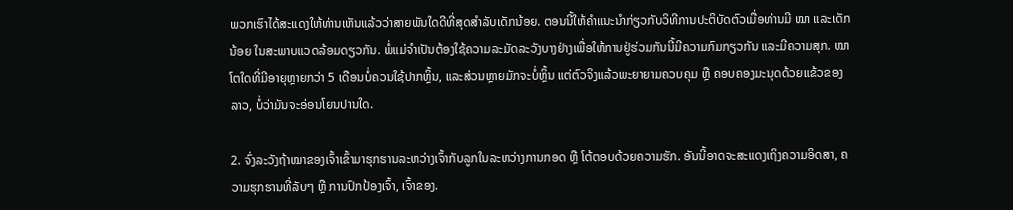ພວກເຮົາໄດ້ສະແດງໃຫ້ທ່ານເຫັນແລ້ວວ່າສາຍພັນໃດດີທີ່ສຸດສຳລັບເດັກນ້ອຍ. ຕອນນີ້ໃຫ້ຄໍາແນະນໍາກ່ຽວກັບວິທີການປະຕິບັດຕົວເມື່ອທ່ານມີ ໝາ ແລະເດັກນ້ອຍ ໃນສະພາບແວດລ້ອມດຽວກັນ. ພໍ່ແມ່ຈໍາເປັນຕ້ອງໃຊ້ຄວາມລະມັດລະວັງບາງຢ່າງເພື່ອໃຫ້ການຢູ່ຮ່ວມກັນນີ້ມີຄວາມກົມກຽວກັນ ແລະມີຄວາມສຸກ. ໝາໂຕໃດທີ່ມີອາຍຸຫຼາຍກວ່າ 5 ເດືອນບໍ່ຄວນໃຊ້ປາກຫຼິ້ນ, ແລະສ່ວນຫຼາຍມັກຈະບໍ່ຫຼິ້ນ ແຕ່ຕົວຈິງແລ້ວພະຍາຍາມຄວບຄຸມ ຫຼື ຄອບຄອງມະນຸດດ້ວຍແຂ້ວຂອງລາວ, ບໍ່ວ່າມັນຈະອ່ອນໂຍນປານໃດ.

2. ຈົ່ງລະວັງຖ້າໝາຂອງເຈົ້າເຂົ້າມາຮຸກຮານລະຫວ່າງເຈົ້າກັບລູກໃນລະຫວ່າງການກອດ ຫຼື ໂຕ້ຕອບດ້ວຍຄວາມຮັກ. ອັນນີ້ອາດຈະສະແດງເຖິງຄວາມອິດສາ, ຄວາມຮຸກຮານທີ່ລັບໆ ຫຼື ການປົກປ້ອງເຈົ້າ, ເຈົ້າຂອງ.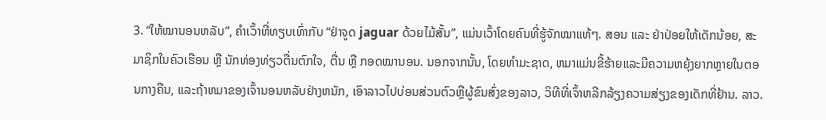3. “ໃຫ້ໝານອນຫລັບ”, ຄໍາເວົ້າທີ່ທຽບເທົ່າກັບ “ຢ່າຈູດ jaguar ດ້ວຍໄມ້ສັ້ນ”, ແມ່ນເວົ້າໂດຍຄົນທີ່ຮູ້ຈັກໝາແທ້ໆ. ສອນ ແລະ ຢ່າປ່ອຍໃຫ້ເດັກນ້ອຍ, ສະມາຊິກໃນຄົວເຮືອນ ຫຼື ນັກທ່ອງທ່ຽວຕື່ນຕົກໃຈ, ຕື່ນ ຫຼື ກອດໝານອນ. ນອກຈາກນັ້ນ, ໂດຍທໍາມະຊາດ, ຫມາແມ່ນຂີ້ຮ້າຍແລະມີຄວາມຫຍຸ້ງຍາກຫຼາຍໃນຕອນກາງຄືນ, ແລະຖ້າຫມາຂອງເຈົ້ານອນຫລັບຢ່າງຫນັກ, ເອົາລາວໄປບ່ອນສ່ວນຕົວຫຼືຜູ້ຂົນສົ່ງຂອງລາວ, ວິທີທີ່ເຈົ້າຫລີກລ້ຽງຄວາມສ່ຽງຂອງເດັກທີ່ຢ້ານ. ລາວ.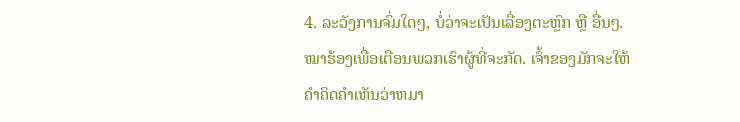4. ລະວັງການຈົ່ມໃດໆ, ບໍ່ວ່າຈະເປັນເລື່ອງຕະຫຼົກ ຫຼື ອື່ນໆ. ໝາຮ້ອງເພື່ອເຕືອນພວກເຮົາຜູ້ທີ່ຈະກັດ. ເຈົ້າຂອງມັກຈະໃຫ້ຄໍາຄິດຄໍາເຫັນວ່າຫມາ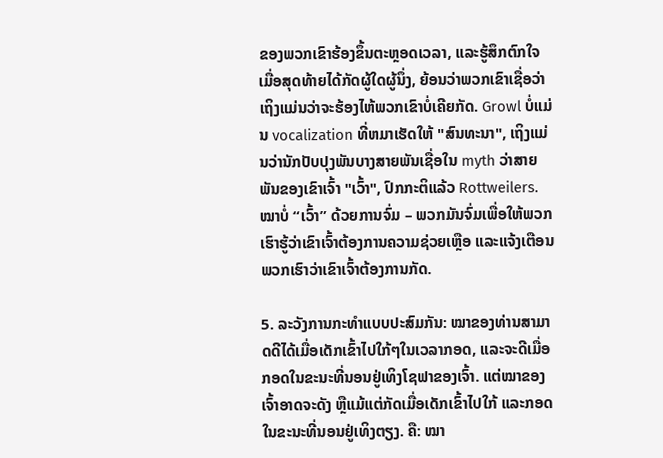ຂອງພວກເຂົາຮ້ອງຂຶ້ນຕະຫຼອດເວລາ, ແລະຮູ້ສຶກຕົກໃຈເມື່ອສຸດທ້າຍໄດ້ກັດຜູ້ໃດຜູ້ນຶ່ງ, ຍ້ອນວ່າພວກເຂົາເຊື່ອວ່າເຖິງແມ່ນວ່າຈະຮ້ອງໄຫ້ພວກເຂົາບໍ່ເຄີຍກັດ. Growl ບໍ່ແມ່ນ vocalization ທີ່ຫມາເຮັດໃຫ້ "ສົນທະນາ", ເຖິງແມ່ນວ່ານັກປັບປຸງພັນບາງສາຍພັນເຊື່ອໃນ myth ວ່າສາຍພັນຂອງເຂົາເຈົ້າ "ເວົ້າ", ປົກກະຕິແລ້ວ Rottweilers. ໝາບໍ່ “ເວົ້າ” ດ້ວຍການຈົ່ມ – ພວກມັນຈົ່ມເພື່ອໃຫ້ພວກເຮົາຮູ້ວ່າເຂົາເຈົ້າຕ້ອງການຄວາມຊ່ວຍເຫຼືອ ແລະແຈ້ງເຕືອນພວກເຮົາວ່າເຂົາເຈົ້າຕ້ອງການກັດ.

5. ລະວັງການກະທຳແບບປະສົມກັນ: ໝາຂອງທ່ານສາມາດດີໄດ້ເມື່ອເດັກເຂົ້າໄປໃກ້ໆໃນເວລາກອດ, ແລະຈະດີເມື່ອກອດໃນຂະນະທີ່ນອນຢູ່ເທິງໂຊຟາຂອງເຈົ້າ. ແຕ່ໝາຂອງເຈົ້າອາດຈະດັງ ຫຼືແມ້ແຕ່ກັດເມື່ອເດັກເຂົ້າໄປໃກ້ ແລະກອດໃນຂະນະທີ່ນອນຢູ່ເທິງຕຽງ. ຄື: ໝາ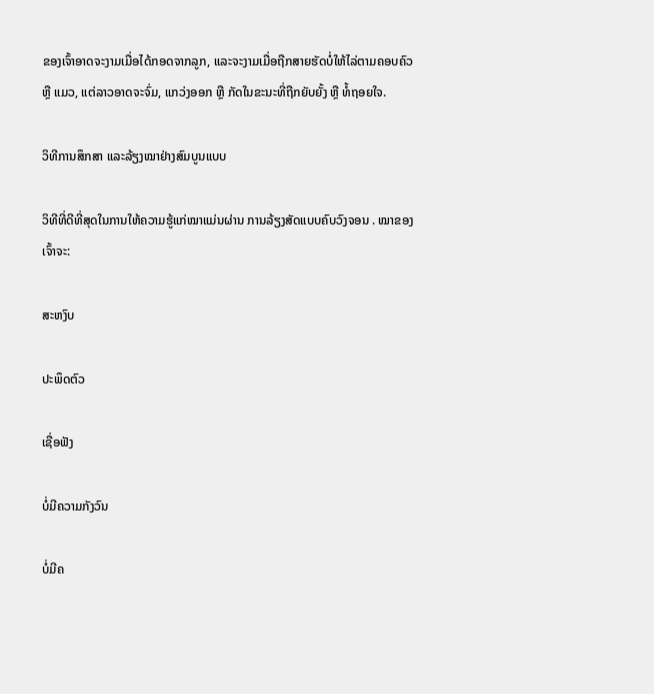ຂອງເຈົ້າອາດຈະງາມເມື່ອໄດ້ກອດຈາກລູກ, ແລະຈະງາມເມື່ອຖືກສາຍຮັດບໍ່ໃຫ້ໄລ່ຕາມຄອບຄົວ ຫຼື ແມວ, ແຕ່ລາວອາດຈະຈົ່ມ, ແກວ່ງອອກ ຫຼື ກັດໃນຂະນະທີ່ຖືກຍັບຍັ້ງ ຫຼື ທໍ້ຖອຍໃຈ.

ວິທີການສຶກສາ ແລະລ້ຽງໝາຢ່າງສົມບູນແບບ

ວິທີທີ່ດີທີ່ສຸດໃນການໃຫ້ຄວາມຮູ້ແກ່ໝາແມ່ນຜ່ານ ການລ້ຽງສັດແບບຄົບວົງຈອນ . ໝາຂອງເຈົ້າຈະ:

ສະຫງົບ

ປະພຶດຕົວ

ເຊື່ອຟັງ

ບໍ່ມີຄວາມກັງວົນ

ບໍ່ມີຄ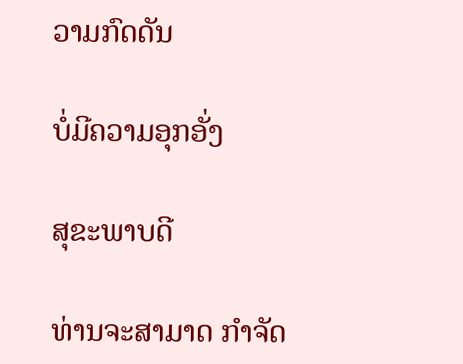ວາມກົດດັນ

ບໍ່ມີຄວາມອຸກອັ່ງ

ສຸຂະພາບດີ

ທ່ານຈະສາມາດ ກຳຈັດ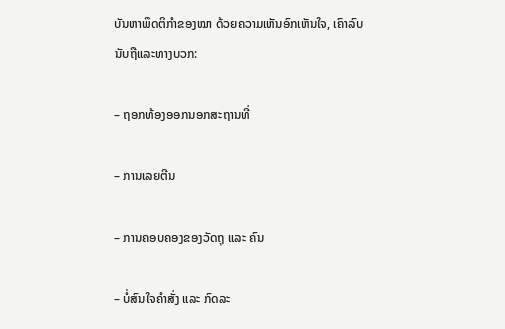ບັນຫາພຶດຕິກຳຂອງໝາ ດ້ວຍຄວາມເຫັນອົກເຫັນໃຈ, ເຄົາລົບນັບຖືແລະທາງບວກ:

– ຖອກທ້ອງອອກນອກສະຖານທີ່

– ການເລຍຕີນ

– ການຄອບຄອງຂອງວັດຖຸ ແລະ ຄົນ

– ບໍ່ສົນໃຈຄຳສັ່ງ ແລະ ກົດລະ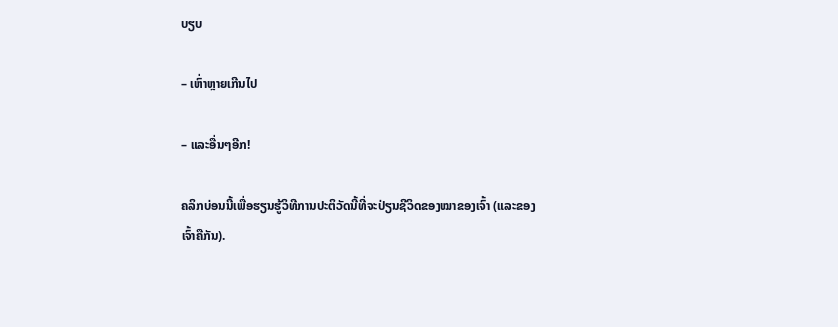ບຽບ

– ເຫົ່າຫຼາຍເກີນໄປ

– ແລະອື່ນໆອີກ!

ຄລິກບ່ອນນີ້ເພື່ອຮຽນຮູ້ວິທີການປະຕິວັດນີ້ທີ່ຈະປ່ຽນຊີວິດຂອງໝາຂອງເຈົ້າ (ແລະຂອງເຈົ້າຄືກັນ).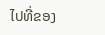ໄປທີ່ຂອງ